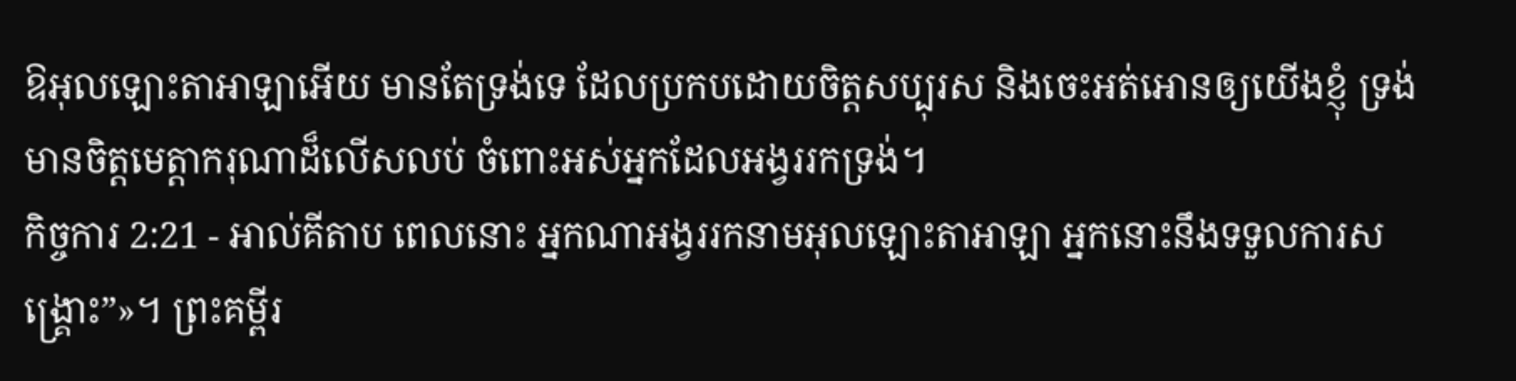ឱអុលឡោះតាអាឡាអើយ មានតែទ្រង់ទេ ដែលប្រកបដោយចិត្តសប្បុរស និងចេះអត់អោនឲ្យយើងខ្ញុំ ទ្រង់មានចិត្តមេត្តាករុណាដ៏លើសលប់ ចំពោះអស់អ្នកដែលអង្វររកទ្រង់។
កិច្ចការ 2:21 - អាល់គីតាប ពេលនោះ អ្នកណាអង្វររកនាមអុលឡោះតាអាឡា អ្នកនោះនឹងទទួលការសង្គ្រោះ”»។ ព្រះគម្ពីរ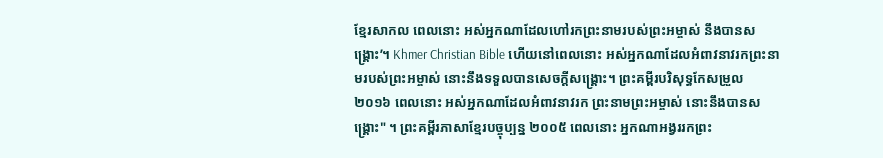ខ្មែរសាកល ពេលនោះ អស់អ្នកណាដែលហៅរកព្រះនាមរបស់ព្រះអម្ចាស់ នឹងបានសង្គ្រោះ’។ Khmer Christian Bible ហើយនៅពេលនោះ អស់អ្នកណាដែលអំពាវនាវរកព្រះនាមរបស់ព្រះអម្ចាស់ នោះនឹងទទួលបានសេចក្ដីសង្គ្រោះ។ ព្រះគម្ពីរបរិសុទ្ធកែសម្រួល ២០១៦ ពេលនោះ អស់អ្នកណាដែលអំពាវនាវរក ព្រះនាមព្រះអម្ចាស់ នោះនឹងបានសង្គ្រោះ" ។ ព្រះគម្ពីរភាសាខ្មែរបច្ចុប្បន្ន ២០០៥ ពេលនោះ អ្នកណាអង្វររកព្រះ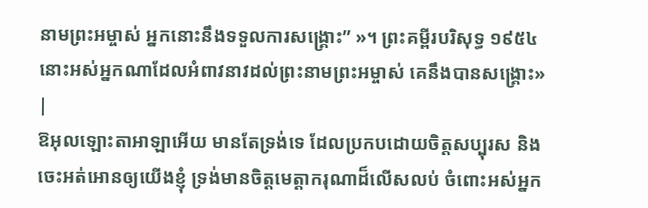នាមព្រះអម្ចាស់ អ្នកនោះនឹងទទួលការសង្គ្រោះ” »។ ព្រះគម្ពីរបរិសុទ្ធ ១៩៥៤ នោះអស់អ្នកណាដែលអំពាវនាវដល់ព្រះនាមព្រះអម្ចាស់ គេនឹងបានសង្គ្រោះ» |
ឱអុលឡោះតាអាឡាអើយ មានតែទ្រង់ទេ ដែលប្រកបដោយចិត្តសប្បុរស និងចេះអត់អោនឲ្យយើងខ្ញុំ ទ្រង់មានចិត្តមេត្តាករុណាដ៏លើសលប់ ចំពោះអស់អ្នក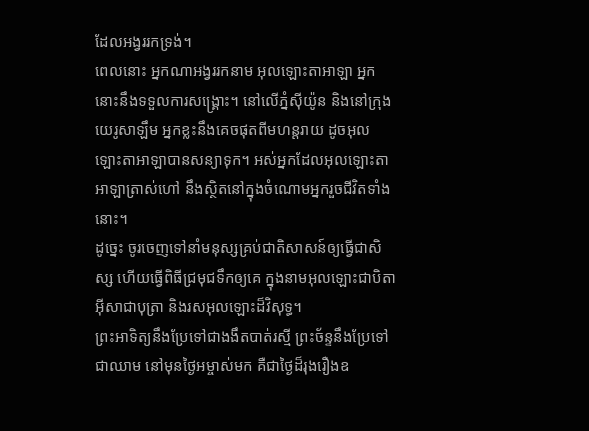ដែលអង្វររកទ្រង់។
ពេលនោះ អ្នកណាអង្វររកនាម អុលឡោះតាអាឡា អ្នកនោះនឹងទទួលការសង្គ្រោះ។ នៅលើភ្នំស៊ីយ៉ូន និងនៅក្រុងយេរូសាឡឹម អ្នកខ្លះនឹងគេចផុតពីមហន្តរាយ ដូចអុលឡោះតាអាឡាបានសន្យាទុក។ អស់អ្នកដែលអុលឡោះតាអាឡាត្រាស់ហៅ នឹងស្ថិតនៅក្នុងចំណោមអ្នករួចជីវិតទាំងនោះ។
ដូច្នេះ ចូរចេញទៅនាំមនុស្សគ្រប់ជាតិសាសន៍ឲ្យធ្វើជាសិស្ស ហើយធ្វើពិធីជ្រមុជទឹកឲ្យគេ ក្នុងនាមអុលឡោះជាបិតាអ៊ីសាជាបុត្រា និងរសអុលឡោះដ៏វិសុទ្ធ។
ព្រះអាទិត្យនឹងប្រែទៅជាងងឹតបាត់រស្មី ព្រះច័ន្ទនឹងប្រែទៅជាឈាម នៅមុនថ្ងៃអម្ចាស់មក គឺជាថ្ងៃដ៏រុងរឿងឧ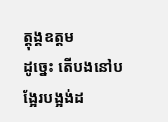ត្ដុង្គឧត្ដម
ដូច្នេះ តើបងនៅបង្អែរបង្អង់ដ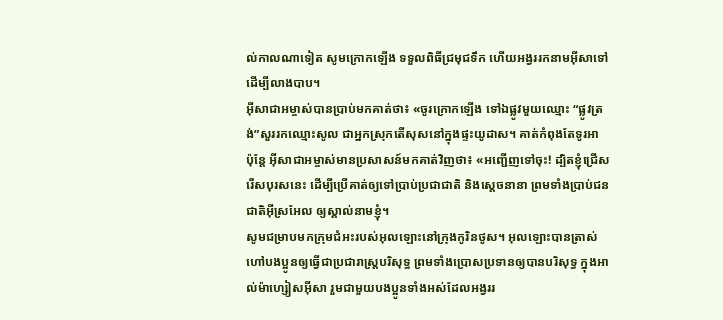ល់កាលណាទៀត សូមក្រោកឡើង ទទួលពិធីជ្រមុជទឹក ហើយអង្វររកនាមអ៊ីសាទៅ ដើម្បីលាងបាប។
អ៊ីសាជាអម្ចាស់បានប្រាប់មកគាត់ថា៖ «ចូរក្រោកឡើង ទៅឯផ្លូវមួយឈ្មោះ “ផ្លូវត្រង់”សួររកឈ្មោះសូល ជាអ្នកស្រុកតើសុសនៅក្នុងផ្ទះយូដាស។ គាត់កំពុងតែទូរអា
ប៉ុន្ដែ អ៊ីសាជាអម្ចាស់មានប្រសាសន៍មកគាត់វិញថា៖ «អញ្ជើញទៅចុះ! ដ្បិតខ្ញុំជ្រើសរើសបុរសនេះ ដើម្បីប្រើគាត់ឲ្យទៅប្រាប់ប្រជាជាតិ និងស្ដេចនានា ព្រមទាំងប្រាប់ជនជាតិអ៊ីស្រអែល ឲ្យស្គាល់នាមខ្ញុំ។
សូមជម្រាបមកក្រុមជំអះរបស់អុលឡោះនៅក្រុងកូរិនថូស។ អុលឡោះបានត្រាស់ហៅបងប្អូនឲ្យធ្វើជាប្រជារាស្ដ្របរិសុទ្ធ ព្រមទាំងប្រោសប្រទានឲ្យបានបរិសុទ្ធ ក្នុងអាល់ម៉ាហ្សៀសអ៊ីសា រួមជាមួយបងប្អូនទាំងអស់ដែលអង្វររ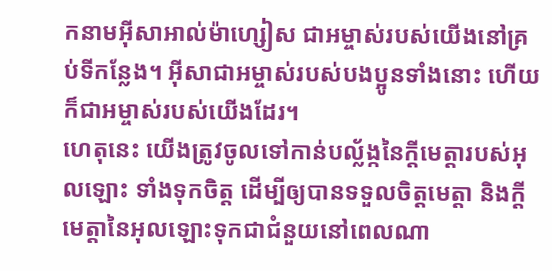កនាមអ៊ីសាអាល់ម៉ាហ្សៀស ជាអម្ចាស់របស់យើងនៅគ្រប់ទីកន្លែង។ អ៊ីសាជាអម្ចាស់របស់បងប្អូនទាំងនោះ ហើយក៏ជាអម្ចាស់របស់យើងដែរ។
ហេតុនេះ យើងត្រូវចូលទៅកាន់បល្ល័ង្កនៃក្តីមេត្តារបស់អុលឡោះ ទាំងទុកចិត្ដ ដើម្បីឲ្យបានទទួលចិត្តមេត្ដា និងក្តីមេត្តានៃអុលឡោះទុកជាជំនួយនៅពេលណា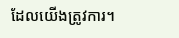ដែលយើងត្រូវការ។